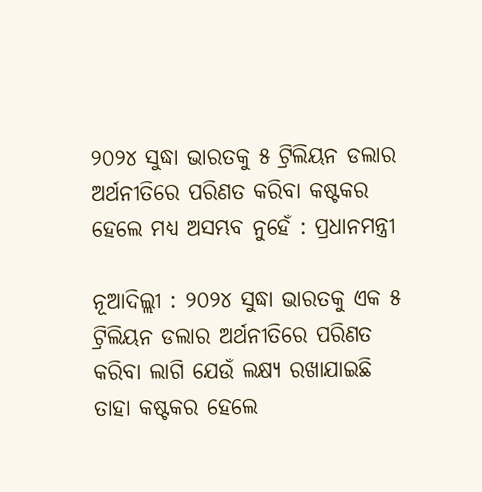୨୦୨୪ ସୁଦ୍ଧା ଭାରତକୁ ୫ ଟ୍ରିଲିୟନ ଡଲାର ଅର୍ଥନୀତିରେ ପରିଣତ କରିବା କଷ୍ଟକର ହେଲେ ମଧ୍ୟ ଅସମ୍ଭବ ନୁହେଁ : ପ୍ରଧାନମନ୍ତ୍ରୀ

ନୂଆଦିଲ୍ଲୀ : ୨୦୨୪ ସୁଦ୍ଧା ଭାରତକୁ ଏକ ୫ ଟ୍ରିଲିୟନ ଡଲାର ଅର୍ଥନୀତିରେ ପରିଣତ କରିବା ଲାଗି ଯେଉଁ ଲକ୍ଷ୍ୟ ରଖାଯାଇଛି ତାହା କଷ୍ଟକର ହେଲେ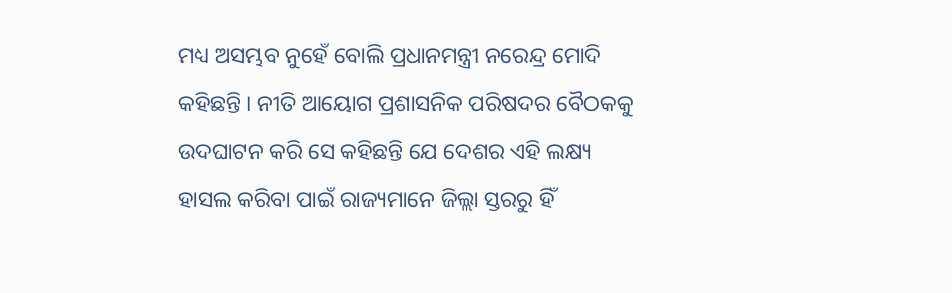ମଧ୍ୟ ଅସମ୍ଭବ ନୁହେଁ ବୋଲି ପ୍ରଧାନମନ୍ତ୍ରୀ ନରେନ୍ଦ୍ର ମୋଦି କହିଛନ୍ତି । ନୀତି ଆୟୋଗ ପ୍ରଶାସନିକ ପରିଷଦର ବୈଠକକୁ ଉଦଘାଟନ କରି ସେ କହିଛନ୍ତି ଯେ ଦେଶର ଏହି ଲକ୍ଷ୍ୟ ହାସଲ କରିବା ପାଇଁ ରାଜ୍ୟମାନେ ଜିଲ୍ଲା ସ୍ତରରୁ ହିଁ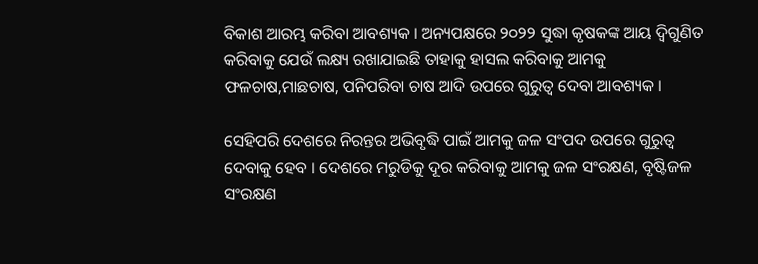ବିକାଶ ଆରମ୍ଭ କରିବା ଆବଶ୍ୟକ । ଅନ୍ୟପକ୍ଷରେ ୨୦୨୨ ସୁଦ୍ଧା କୃଷକଙ୍କ ଆୟ ଦ୍ୱିଗୁଣିତ କରିବାକୁ ଯେଉଁ ଲକ୍ଷ୍ୟ ରଖାଯାଇଛି ତାହାକୁ ହାସଲ କରିବାକୁ ଆମକୁ ଫଳଚାଷ,ମାଛଚାଷ, ପନିପରିବା ଚାଷ ଆଦି ଉପରେ ଗୁରୁତ୍ୱ ଦେବା ଆବଶ୍ୟକ ।

ସେହିପରି ଦେଶରେ ନିରନ୍ତର ଅଭିବୃଦ୍ଧି ପାଇଁ ଆମକୁ ଜଳ ସଂପଦ ଉପରେ ଗୁରୁତ୍ୱ ଦେବାକୁ ହେବ । ଦେଶରେ ମରୁଡିକୁ ଦୂର କରିବାକୁ ଆମକୁ ଜଳ ସଂରକ୍ଷଣ, ବୃଷ୍ଟିଜଳ ସଂରକ୍ଷଣ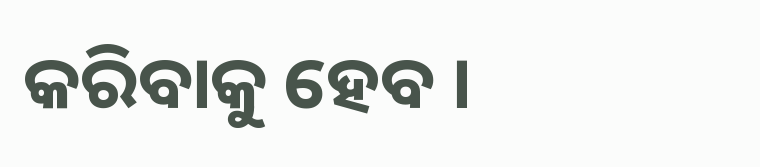କରିବାକୁ ହେବ ।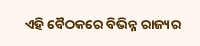ଏହି ବୈଠକରେ ବିଭିନ୍ନ ରାଜ୍ୟର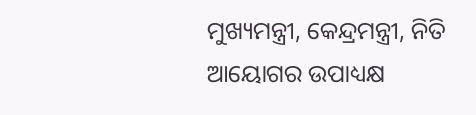ମୁଖ୍ୟମନ୍ତ୍ରୀ, କେନ୍ଦ୍ରମନ୍ତ୍ରୀ, ନିତି ଆୟୋଗର ଉପାଧ୍ୟକ୍ଷ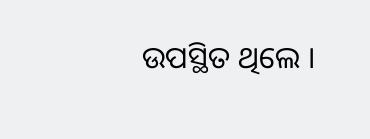ଉପସ୍ଥିତ ଥିଲେ ।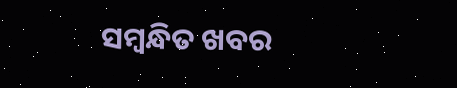ସମ୍ବନ୍ଧିତ ଖବର